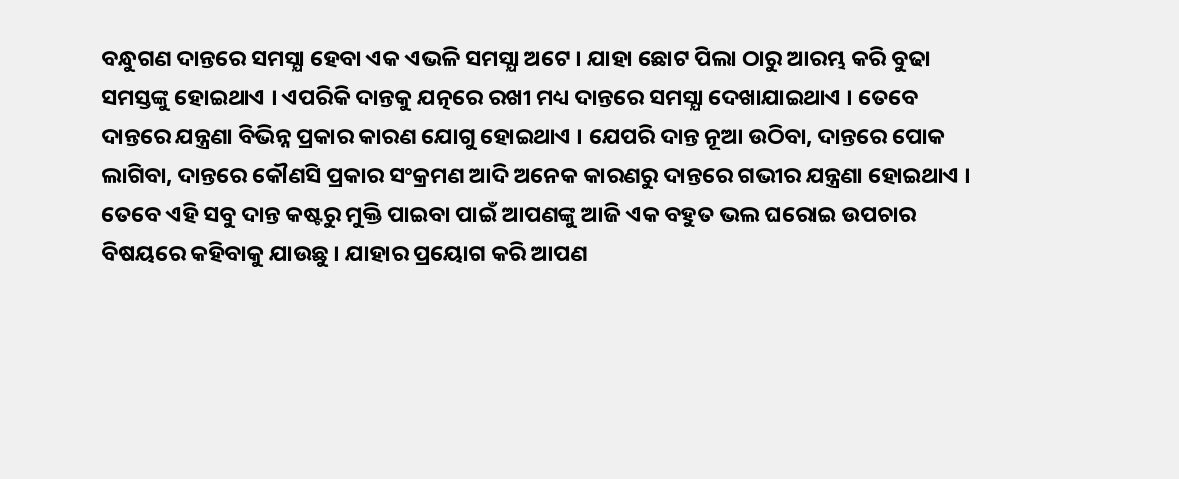ବନ୍ଧୁଗଣ ଦାନ୍ତରେ ସମସ୍ଯା ହେବା ଏକ ଏଭଳି ସମସ୍ଯା ଅଟେ । ଯାହା ଛୋଟ ପିଲା ଠାରୁ ଆରମ୍ଭ କରି ବୁଢା ସମସ୍ତଙ୍କୁ ହୋଇଥାଏ । ଏପରିକି ଦାନ୍ତକୁ ଯତ୍ନରେ ରଖୀ ମଧ୍ୟ ଦାନ୍ତରେ ସମସ୍ଯା ଦେଖାଯାଇଥାଏ । ତେବେ ଦାନ୍ତରେ ଯନ୍ତ୍ରଣା ବିଭିନ୍ନ ପ୍ରକାର କାରଣ ଯୋଗୁ ହୋଇଥାଏ । ଯେପରି ଦାନ୍ତ ନୂଆ ଉଠିବା, ଦାନ୍ତରେ ପୋକ ଲାଗିବା, ଦାନ୍ତରେ କୌଣସି ପ୍ରକାର ସଂକ୍ରମଣ ଆଦି ଅନେକ କାରଣରୁ ଦାନ୍ତରେ ଗଭୀର ଯନ୍ତ୍ରଣା ହୋଇଥାଏ ।
ତେବେ ଏହି ସବୁ ଦାନ୍ତ କଷ୍ଟରୁ ମୁକ୍ତି ପାଇବା ପାଇଁ ଆପଣଙ୍କୁ ଆଜି ଏକ ବହୁତ ଭଲ ଘରୋଇ ଉପଚାର ବିଷୟରେ କହିବାକୁ ଯାଉଛୁ । ଯାହାର ପ୍ରୟୋଗ କରି ଆପଣ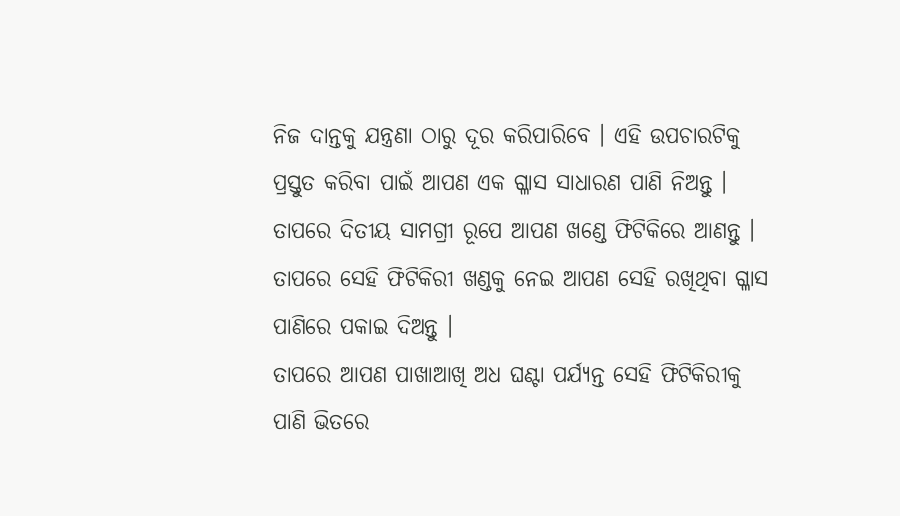ନିଜ ଦାନ୍ତକୁ ଯନ୍ତ୍ରଣା ଠାରୁ ଦୂର କରିପାରିବେ । ଏହି ଉପଚାରଟିକୁ ପ୍ରସ୍ତୁତ କରିବା ପାଇଁ ଆପଣ ଏକ ଗ୍ଳାସ ସାଧାରଣ ପାଣି ନିଅନ୍ତୁ । ତାପରେ ଦିତୀୟ ସାମଗ୍ରୀ ରୂପେ ଆପଣ ଖଣ୍ଡେ ଫିଟିକିରେ ଆଣନ୍ତୁ । ତାପରେ ସେହି ଫିଟିକିରୀ ଖଣ୍ଡକୁ ନେଇ ଆପଣ ସେହି ରଖିଥିବା ଗ୍ଳାସ ପାଣିରେ ପକାଇ ଦିଅନ୍ତୁ ।
ତାପରେ ଆପଣ ପାଖାଆଖି ଅଧ ଘଣ୍ଟା ପର୍ଯ୍ୟନ୍ତ ସେହି ଫିଟିକିରୀକୁ ପାଣି ଭିତରେ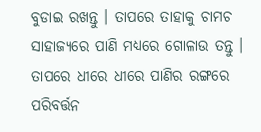ବୁଡାଇ ରଖନ୍ତୁ । ତାପରେ ତାହାକୁ ଚାମଚ ସାହାଜ୍ଯରେ ପାଣି ମଧ୍ୟରେ ଗୋଳାଉ ତନ୍ତୁ । ତାପରେ ଧୀରେ ଧୀରେ ପାଣିର ରଙ୍ଗରେ ପରିବର୍ତ୍ତନ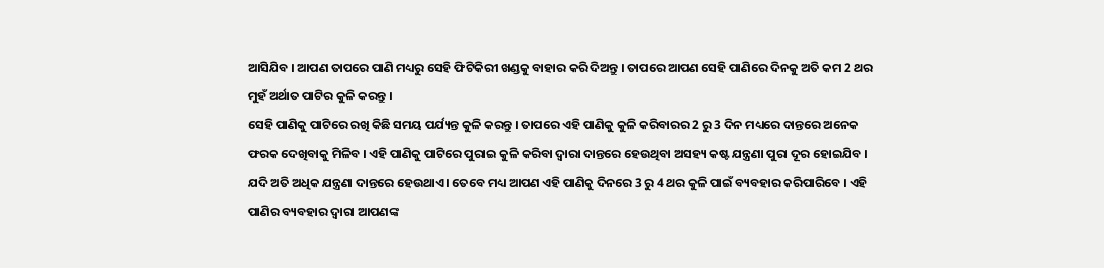ଆସିଯିବ । ଆପଣ ତାପରେ ପାଣି ମଧ୍ୟରୁ ସେହି ଫିଟିକିରୀ ଖଣ୍ଡକୁ ବାହାର କରି ଦିଅନ୍ତୁ । ତାପରେ ଆପଣ ସେହି ପାଣିରେ ଦିନକୁ ଅତି କମ 2 ଥର ମୁହଁ ଅର୍ଥାତ ପାଟିର କୁଳି କରନ୍ତୁ ।
ସେହି ପାଣିକୁ ପାଟିରେ ରଖି କିଛି ସମୟ ପର୍ଯ୍ୟନ୍ତ କୁଳି କରନ୍ତୁ । ତାପରେ ଏହି ପାଣିକୁ କୁଳି କରିବାରର 2 ରୁ 3 ଦିନ ମଧ୍ୟରେ ଦାନ୍ତରେ ଅନେକ ଫରକ ଦେଖିବାକୁ ମିଳିବ । ଏହି ପାଣିକୁ ପାଟିରେ ପୁରାଇ କୁଳି କରିବା ଦ୍ଵାରା ଦାନ୍ତରେ ହେଉଥିବା ଅସହ୍ୟ କଷ୍ଟ ଯନ୍ତ୍ରଣା ପୁରା ଦୂର ହୋଇଯିବ ।
ଯଦି ଅତି ଅଧିକ ଯନ୍ତ୍ରଣା ଦାନ୍ତରେ ହେଉଥାଏ । ତେବେ ମଧ୍ୟ ଆପଣ ଏହି ପାଣିକୁ ଦିନରେ 3 ରୁ 4 ଥର କୁଳି ପାଇଁ ବ୍ୟବହାର କରିପାରିବେ । ଏହି ପାଣିର ବ୍ୟବହାର ଦ୍ଵାରା ଆପଣଙ୍କ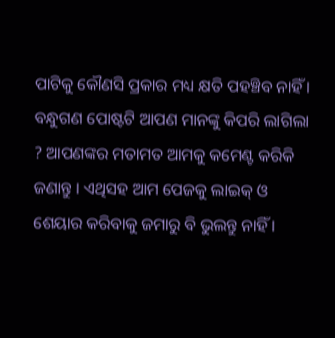ପାଟିକୁ କୌଣସି ପ୍ରକାର ମଧ୍ୟ କ୍ଷତି ପହଞ୍ଚିବ ନାହିଁ ।
ବନ୍ଧୁଗଣ ପୋଷ୍ଟଟି ଆପଣ ମାନଙ୍କୁ କିପରି ଲାଗିଲା ? ଆପଣଙ୍କର ମତାମତ ଆମକୁ କମେଣ୍ଟ କରିକି ଜଣାନ୍ତୁ । ଏଥିସହ ଆମ ପେଜକୁ ଲାଇକ୍ ଓ ଶେୟାର କରିବାକୁ ଜମାରୁ ବି ଭୁଲନ୍ତୁ ନାହିଁ ।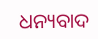ଧନ୍ୟବାଦ